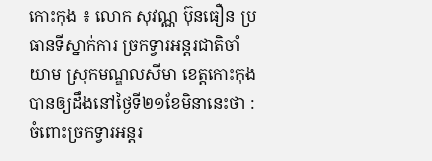កោះកុង ៖ លោក សុវណ្ណ ប៊ុនធឿន ប្រធានទីស្នាក់ការ ច្រកទ្វារអន្តរជាតិចាំយាម ស្រុកមណ្ឌលសីមា ខេត្តកោះកុងបានឲ្យដឹងនៅថ្ងៃទី២១ខែមិនានេះថា : ចំពោះច្រកទ្វារអន្តរ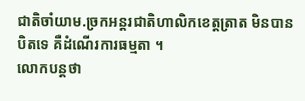ជាតិចាំយាម.ច្រកអន្តរជាតិហាលិកខេត្តត្រាត មិនបានបិតទេ គឺដំណើរការធម្មតា ។
លោកបន្តថា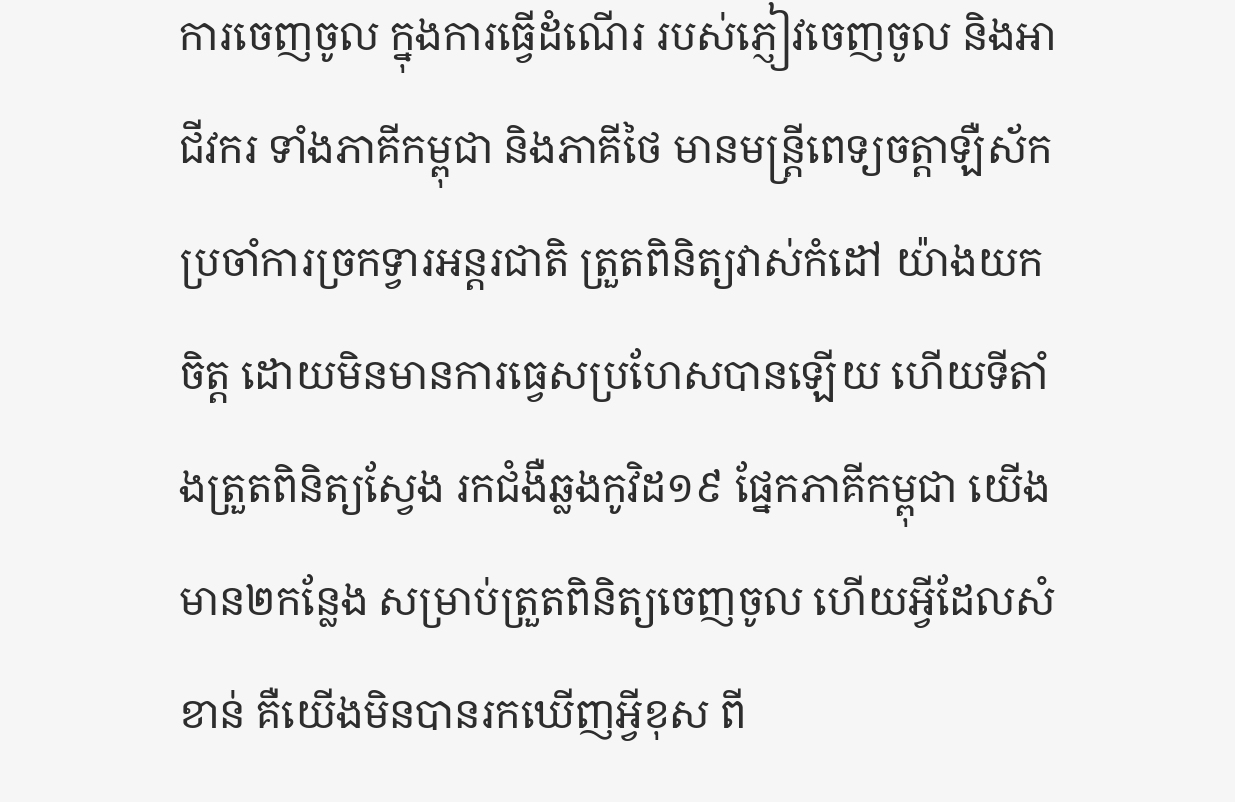ការចេញចូល ក្នុងការធ្វើដំណើរ របស់ភ្ញៀវចេញចូល និងអាជីវករ ទាំងភាគីកម្ពុជា និងភាគីថៃ មានមន្ត្រីពេទ្យចត្តាឡឺស័ក ប្រចាំការច្រកទ្វារអន្តរជាតិ ត្រួតពិនិត្យវាស់កំដៅ យ៉ាងយកចិត្ត ដោយមិនមានការធ្វេសប្រហែសបានឡើយ ហើយទីតាំងត្រួតពិនិត្យស្វែង រកជំងឺឆ្លងកូវិដ១៩ ផ្នែកភាគីកម្ពុជា យើងមាន២កន្លែង សម្រាប់ត្រួតពិនិត្យចេញចូល ហើយអ្វីដែលសំខាន់ គឺយើងមិនបានរកឃើញអ្វីខុស ពី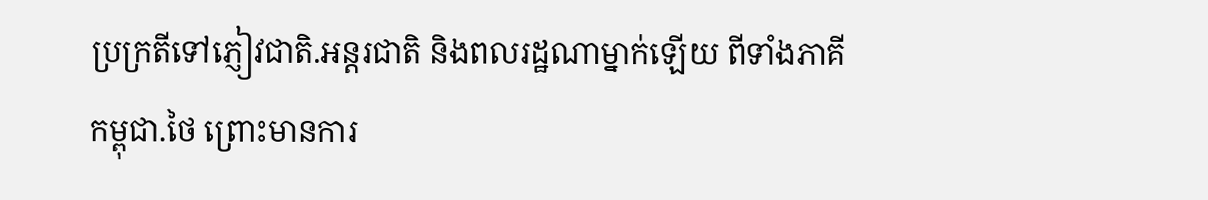ប្រក្រតីទៅភ្ញៀវជាតិ.អន្តរជាតិ និងពលរដ្ឋណាម្នាក់ឡើយ ពីទាំងភាគីកម្ពុជា.ថៃ ព្រោះមានការ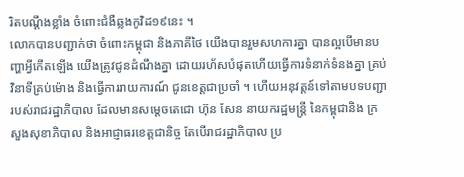រិតបណ្តឹងខ្លាំង ចំពោះជំងឺឆ្លងកូវិដ១៩នេះ ។
លោកបានបញ្ជាក់ថា ចំពោះកម្ពុជា និងភាគីថៃ យើងបានរួមសហការគ្នា បានល្អបើមានបញ្ហាអ្វីកើតឡើង យើងត្រូវជូនដំណឹងគ្នា ដោយរហ័សបំផុតហើយធ្វើការទំនាក់ទំនងគ្នា គ្រប់វិនាទីគ្រប់ម៉ោង និងធ្វើការរាយការណ៍ ជូនខេត្តជាប្រចាំ ។ ហើយអនុវត្តន៍ទៅតាមបទបញ្ជា របស់រាជរដ្ឋាភិបាល ដែលមានសម្តេចតេជោ ហ៊ុន សែន នាយករដ្ឋមន្ត្រី នៃកម្ពុជានិង ក្រសួងសុខាភិបាល និងអាជ្ញាធរខេត្តជានិច្ច តែបើរាជរដ្ឋាភិបាល ប្រ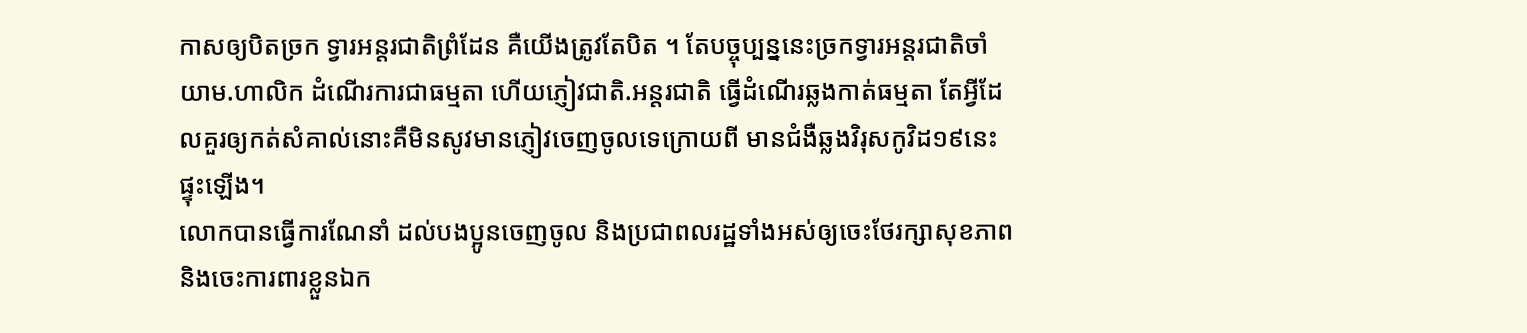កាសឲ្យបិតច្រក ទ្វារអន្តរជាតិព្រំដែន គឺយើងត្រូវតែបិត ។ តែបច្ចុប្បន្ននេះច្រកទ្វារអន្តរជាតិចាំយាម.ហាលិក ដំណើរការជាធម្មតា ហើយភ្ញៀវជាតិ.អន្តរជាតិ ធ្វើដំណើរឆ្លងកាត់ធម្មតា តែអ្វីដែលគួរឲ្យកត់សំគាល់នោះគឺមិនសូវមានភ្ញៀវចេញចូលទេក្រោយពី មានជំងឺឆ្លងវិរុសកូវិដ១៩នេះផ្ទុះឡើង។
លោកបានធ្វើការណែនាំ ដល់បងប្អូនចេញចូល និងប្រជាពលរដ្ឋទាំងអស់ឲ្យចេះថែរក្សាសុខភាព និងចេះការពារខ្លួនឯក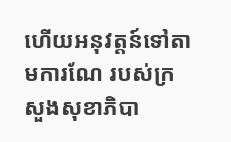ហើយអនុវត្តន៍ទៅតាមការណែ របស់ក្រសួងសុខាភិបា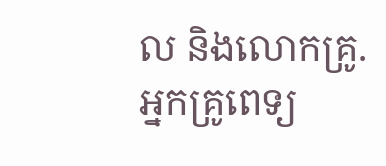ល និងលោកគ្រូ.អ្នកគ្រូពេទ្យ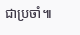ជាប្រចាំ៕